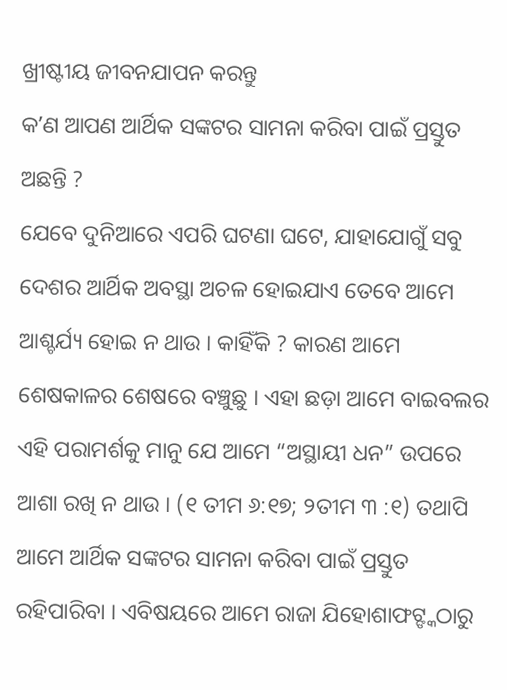ଖ୍ରୀଷ୍ଟୀୟ ଜୀବନଯାପନ କରନ୍ତୁ
କʼଣ ଆପଣ ଆର୍ଥିକ ସଙ୍କଟର ସାମନା କରିବା ପାଇଁ ପ୍ରସ୍ତୁତ ଅଛନ୍ତି ?
ଯେବେ ଦୁନିଆରେ ଏପରି ଘଟଣା ଘଟେ, ଯାହାଯୋଗୁଁ ସବୁ ଦେଶର ଆର୍ଥିକ ଅବସ୍ଥା ଅଚଳ ହୋଇଯାଏ ତେବେ ଆମେ ଆଶ୍ଚର୍ଯ୍ୟ ହୋଇ ନ ଥାଉ । କାହିଁକି ? କାରଣ ଆମେ ଶେଷକାଳର ଶେଷରେ ବଞ୍ଚୁଛୁ । ଏହା ଛଡ଼ା ଆମେ ବାଇବଲର ଏହି ପରାମର୍ଶକୁ ମାନୁ ଯେ ଆମେ “ଅସ୍ଥାୟୀ ଧନ” ଉପରେ ଆଶା ରଖି ନ ଥାଉ । (୧ ତୀମ ୬:୧୭; ୨ତୀମ ୩ :୧) ତଥାପି ଆମେ ଆର୍ଥିକ ସଙ୍କଟର ସାମନା କରିବା ପାଇଁ ପ୍ରସ୍ତୁତ ରହିପାରିବା । ଏବିଷୟରେ ଆମେ ରାଜା ଯିହୋଶାଫଟ୍ଙ୍କଠାରୁ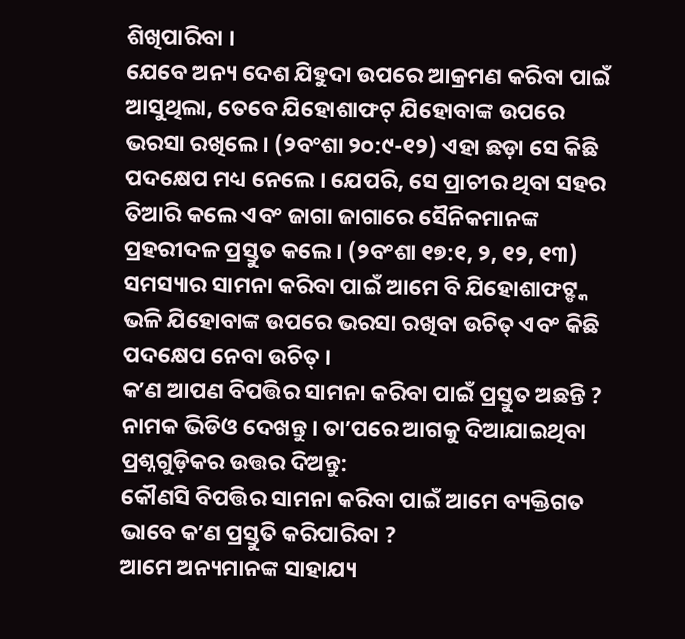ଶିଖିପାରିବା ।
ଯେବେ ଅନ୍ୟ ଦେଶ ଯିହୁଦା ଉପରେ ଆକ୍ରମଣ କରିବା ପାଇଁ ଆସୁଥିଲା, ତେବେ ଯିହୋଶାଫଟ୍ ଯିହୋବାଙ୍କ ଉପରେ ଭରସା ରଖିଲେ । (୨ବଂଶା ୨୦:୯-୧୨) ଏହା ଛଡ଼ା ସେ କିଛି ପଦକ୍ଷେପ ମଧ୍ୟ ନେଲେ । ଯେପରି, ସେ ପ୍ରାଚୀର ଥିବା ସହର ତିଆରି କଲେ ଏବଂ ଜାଗା ଜାଗାରେ ସୈନିକମାନଙ୍କ ପ୍ରହରୀଦଳ ପ୍ରସ୍ତୁତ କଲେ । (୨ବଂଶା ୧୭:୧, ୨, ୧୨, ୧୩) ସମସ୍ୟାର ସାମନା କରିବା ପାଇଁ ଆମେ ବି ଯିହୋଶାଫଟ୍ଙ୍କ ଭଳି ଯିହୋବାଙ୍କ ଉପରେ ଭରସା ରଖିବା ଉଚିତ୍ ଏବଂ କିଛି ପଦକ୍ଷେପ ନେବା ଉଚିତ୍ ।
କʼଣ ଆପଣ ବିପତ୍ତିର ସାମନା କରିବା ପାଇଁ ପ୍ରସ୍ତୁତ ଅଛନ୍ତି ? ନାମକ ଭିଡିଓ ଦେଖନ୍ତୁ । ତାʼପରେ ଆଗକୁ ଦିଆଯାଇଥିବା ପ୍ରଶ୍ନଗୁଡ଼ିକର ଉତ୍ତର ଦିଅନ୍ତୁ:
କୌଣସି ବିପତ୍ତିର ସାମନା କରିବା ପାଇଁ ଆମେ ବ୍ୟକ୍ତିଗତ ଭାବେ କʼଣ ପ୍ରସ୍ତୁତି କରିପାରିବା ?
ଆମେ ଅନ୍ୟମାନଙ୍କ ସାହାଯ୍ୟ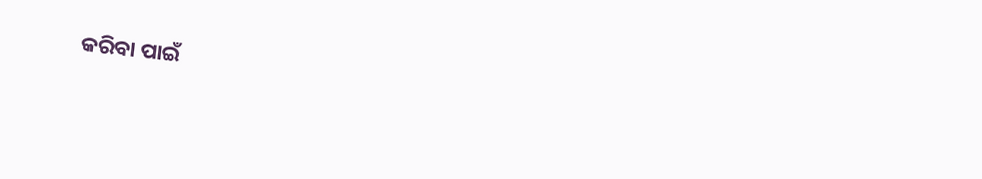କରିବା ପାଇଁ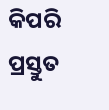କିପରି ପ୍ରସ୍ତୁତ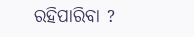ରହିପାରିବା ?